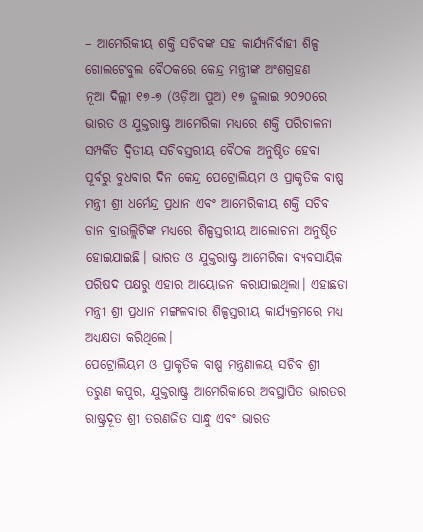– ଆମେରିକୀୟ ଶକ୍ତି ସଚିବଙ୍କ ସହ କାର୍ଯ୍ୟନିର୍ବାହୀ ଶିଳ୍ପ ଗୋଲଟେବୁଲ ବୈଠକରେ କେନ୍ଦ୍ର ମନ୍ତ୍ରୀଙ୍କ ଅଂଶଗ୍ରହଣ
ନୂଆ ଦିଲ୍ଲୀ ୧୭-୭ (ଓଡ଼ିଆ ପୁଅ) ୧୭ ଜୁଲାଇ ୨୦୨୦ରେ ଭାରତ ଓ ଯୁକ୍ତରାଷ୍ଟ୍ର ଆମେରିକା ମଧ୍ୟରେ ଶକ୍ତି ପରିଚାଳନା ସମ୍ପର୍କିତ ଦ୍ଵିତୀୟ ସଚିବସ୍ତରୀୟ ବୈଠକ ଅନୁଷ୍ଠିତ ହେବା ପୂର୍ବରୁ ବୁଧବାର ଦିନ କେନ୍ଦ୍ର ପେଟ୍ରୋଲିୟମ ଓ ପ୍ରାକୃତିକ ବାଷ୍ପ ମନ୍ତ୍ରୀ ଶ୍ରୀ ଧର୍ମେନ୍ଦ୍ର ପ୍ରଧାନ ଏବଂ ଆମେରିକୀୟ ଶକ୍ତି ସଚିବ ଡାନ ବ୍ରାଉଲ୍ଲିଟିଙ୍କ ମଧ୍ୟରେ ଶିଳ୍ପସ୍ତରୀୟ ଆଲୋଚନା ଅନୁଷ୍ଠିତ ହୋଇଯାଇଛି। ଭାରତ ଓ ଯୁକ୍ତରାଷ୍ଟ୍ର ଆମେରିକା ବ୍ୟବସାୟିକ ପରିଷଦ ପକ୍ଷରୁ ଏହାର ଆୟୋଜନ କରାଯାଇଥିଲା। ଏହାଛଡା ମନ୍ତ୍ରୀ ଶ୍ରୀ ପ୍ରଧାନ ମଙ୍ଗଳବାର ଶିଳ୍ପସ୍ତରୀୟ କାର୍ଯ୍ୟକ୍ରମରେ ମଧ୍ୟ ଅଧ୍ୟକ୍ଷତା କରିଥିଲେ।
ପେଟ୍ରୋଲିୟମ ଓ ପ୍ରାକୃତିକ ବାଷ୍ପ ମନ୍ତ୍ରଣାଳୟ ସଚିବ ଶ୍ରୀ ତରୁଣ କପୁର, ଯୁକ୍ତରାଷ୍ଟ୍ର ଆମେରିକାରେ ଅବସ୍ଥାପିତ ଭାରତର ରାଷ୍ଟ୍ରଦୂତ ଶ୍ରୀ ତରଣଜିତ ସାନ୍ଧୁ ଏବଂ ଭାରତ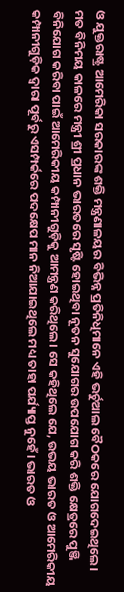ଓ ଯୁକ୍ତରାଷ୍ଟ୍ର ଆମେରିକା ସରକାରଙ୍କ ଶକ୍ତି ମନ୍ତ୍ରଣାଳୟର ବିଭିନ୍ନ ପ୍ରତିନିଧିମାନେ ଏହି ଭର୍ଚୁଆଲ ବୈଠକରେ ଯୋଗଦେଇଥିଲେ।
ମତ ବିନିମୟ କାଳରେ ମନ୍ତ୍ରୀ ଶ୍ରୀ ପ୍ରଧାନ ଭାରତରେ ସୃଷ୍ଟି ହୋଇଥିବା ନୂତନ ସୁଯୋଗର ଉପଯୋଗ କରି ଶକ୍ତି କ୍ଷେତ୍ରରେ ପୁଞ୍ଜି ବିନିଯୋଗ କରିବା ପାଇଁ ଆମେରିକୀୟ କମ୍ପାନୀଗୁଡ଼ିକୁ ଆମନ୍ତ୍ରଣ କରିଥିଲେ। ସେ କହିଥିଲେ ଯେ, ଉଭୟ ଭାରତ ଓ ଆମେରିକୀୟ କମ୍ପାନୀଗୁଡ଼ିକ ଦ୍ଵାରା ପୂର୍ବରୁ ଏସମ୍ପର୍କରେ ପଦକ୍ଷେପ ମାନ ନିଆଯାଇଥିଲେ ମଧ୍ୟ ତାହା ପର୍ଯ୍ୟାପ୍ତ ନୁହେଁ। ଭାରତ ଓ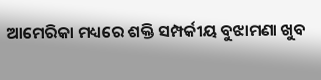ଆମେରିକା ମଧ୍ୟରେ ଶକ୍ତି ସମ୍ପର୍କୀୟ ବୁଝାମଣା ଖୁବ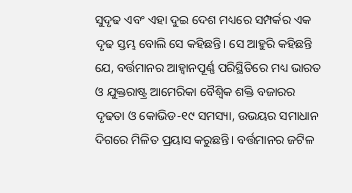ସୁଦୃଢ ଏବଂ ଏହା ଦୁଇ ଦେଶ ମଧ୍ୟରେ ସମ୍ପର୍କର ଏକ ଦୃଢ ସ୍ତମ୍ଭ ବୋଲି ସେ କହିଛନ୍ତି। ସେ ଆହୁରି କହିଛନ୍ତି ଯେ, ବର୍ତ୍ତମାନର ଆହ୍ଵାନପୂର୍ଣ୍ଣ ପରିସ୍ଥିତିରେ ମଧ୍ୟ ଭାରତ ଓ ଯୁକ୍ତରାଷ୍ଟ୍ର ଆମେରିକା ବୈଶ୍ଵିକ ଶକ୍ତି ବଜାରର ଦୃଢତା ଓ କୋଭିଡ-୧୯ ସମସ୍ୟା, ଉଭୟର ସମାଧାନ ଦିଗରେ ମିଳିତ ପ୍ରୟାସ କରୁଛନ୍ତି। ବର୍ତ୍ତମାନର ଜଟିଳ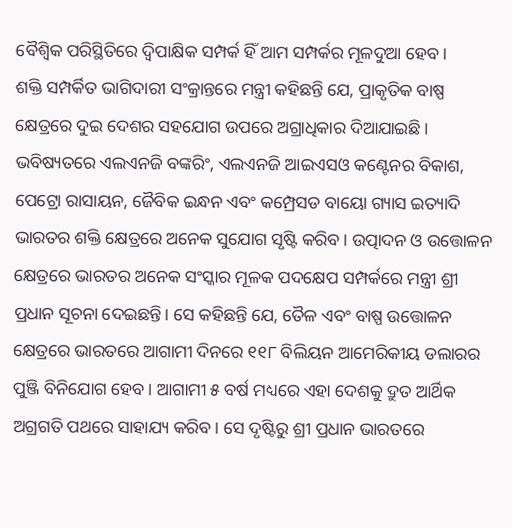ବୈଶ୍ଵିକ ପରିସ୍ଥିତିରେ ଦ୍ଵିପାକ୍ଷିକ ସମ୍ପର୍କ ହିଁ ଆମ ସମ୍ପର୍କର ମୂଳଦୁଆ ହେବ।
ଶକ୍ତି ସମ୍ପର୍କିତ ଭାଗିଦାରୀ ସଂକ୍ରାନ୍ତରେ ମନ୍ତ୍ରୀ କହିଛନ୍ତି ଯେ, ପ୍ରାକୃତିକ ବାଷ୍ପ କ୍ଷେତ୍ରରେ ଦୁଇ ଦେଶର ସହଯୋଗ ଉପରେ ଅଗ୍ରାଧିକାର ଦିଆଯାଇଛି। ଭବିଷ୍ୟତରେ ଏଲଏନଜି ବଙ୍କରିଂ, ଏଲଏନଜି ଆଇଏସଓ କଣ୍ଟେନର ବିକାଶ, ପେଟ୍ରୋ ରାସାୟନ, ଜୈବିକ ଇନ୍ଧନ ଏବଂ କମ୍ପ୍ରେସଡ ବାୟୋ ଗ୍ୟାସ ଇତ୍ୟାଦି ଭାରତର ଶକ୍ତି କ୍ଷେତ୍ରରେ ଅନେକ ସୁଯୋଗ ସୃଷ୍ଟି କରିବ। ଉତ୍ପାଦନ ଓ ଉତ୍ତୋଳନ କ୍ଷେତ୍ରରେ ଭାରତର ଅନେକ ସଂସ୍କାର ମୂଳକ ପଦକ୍ଷେପ ସମ୍ପର୍କରେ ମନ୍ତ୍ରୀ ଶ୍ରୀ ପ୍ରଧାନ ସୂଚନା ଦେଇଛନ୍ତି। ସେ କହିଛନ୍ତି ଯେ, ତୈଳ ଏବଂ ବାଷ୍ପ ଉତ୍ତୋଳନ କ୍ଷେତ୍ରରେ ଭାରତରେ ଆଗାମୀ ଦିନରେ ୧୧୮ ବିଲିୟନ ଆମେରିକୀୟ ଡଲାରର ପୁଞ୍ଜି ବିନିଯୋଗ ହେବ। ଆଗାମୀ ୫ ବର୍ଷ ମଧ୍ୟରେ ଏହା ଦେଶକୁ ଦ୍ରୁତ ଆର୍ଥିକ ଅଗ୍ରଗତି ପଥରେ ସାହାଯ୍ୟ କରିବ। ସେ ଦୃଷ୍ଟିରୁ ଶ୍ରୀ ପ୍ରଧାନ ଭାରତରେ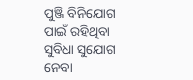ପୁଞ୍ଜି ବିନିଯୋଗ ପାଇଁ ରହିଥିବା ସୁବିଧା ସୁଯୋଗ ନେବା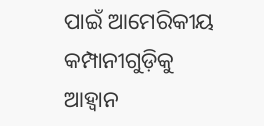ପାଇଁ ଆମେରିକୀୟ କମ୍ପାନୀଗୁଡ଼ିକୁ ଆହ୍ଵାନ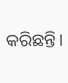କରିଛନ୍ତି।